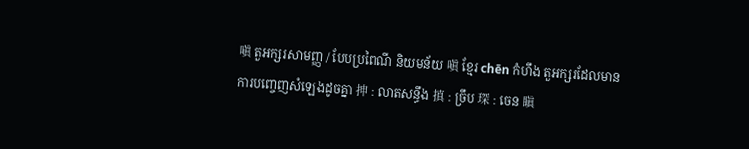嗔 តួអក្សរសាមញ្ញ / បែបប្រពៃណី និយមន័យ 嗔 ខ្មែរ chēn កំហឹង តួអក្សរដែលមានការបញ្ចេញសំឡេងដូចគ្នា 抻 : លាតសន្ធឹង 搷 : ច្រឹប 琛 : ចេន 瞋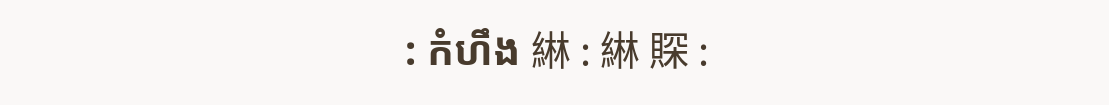: កំហឹង 綝 : 綝 賝 :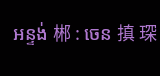អន្ទង់ 郴 : ចេន 搷 琛